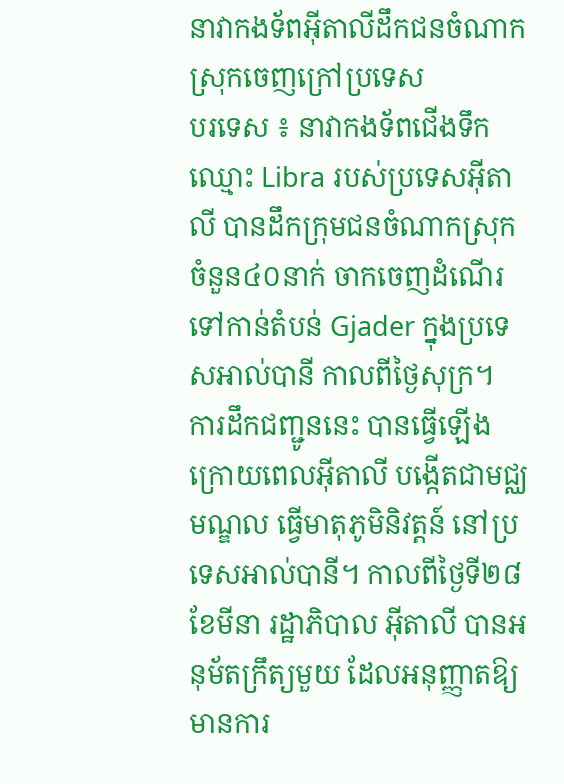នាវាកងទ័ពអ៊ីតាលីដឹកជនចំណាកស្រុកចេញក្រៅប្រទេស
បរទេស ៖ នាវាកងទ័ពជើងទឹកឈ្មោះ Libra របស់ប្រទេសអ៊ីតាលី បានដឹកក្រុមជនចំណាកស្រុក ចំនួន៤០នាក់ ចាកចេញដំណើរ ទៅកាន់តំបន់ Gjader ក្នុងប្រទេសអាល់បានី កាលពីថ្ងៃសុក្រ។
ការដឹកជញ្ជូននេះ បានធ្វើឡើង ក្រោយពេលអ៊ីតាលី បង្កើតជាមជ្ឈមណ្ឌល ធ្វើមាតុភូមិនិវត្តន៍ នៅប្រទេសអាល់បានី។ កាលពីថ្ងៃទី២៨ ខែមីនា រដ្ឋាភិបាល អ៊ីតាលី បានអនុម័តក្រឹត្យមួយ ដែលអនុញ្ញាតឱ្យមានការ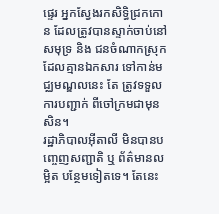ផ្ទេរ អ្នកស្វែងរកសិទ្ធិជ្រកកោន ដែលត្រូវបានស្ទាក់ចាប់នៅសមុទ្រ និង ជនចំណាកស្រុក ដែលគ្មានឯកសារ ទៅកាន់មជ្ឈមណ្ឌលនេះ តែ ត្រូវទទួលការបញ្ជាក់ ពីចៅក្រមជាមុនសិន។
រដ្ឋាភិបាលអ៊ីតាលី មិនបានបញ្ចេញសញ្ជាតិ ឬ ព័ត៌មានលម្អិត បន្ថែមទៀតទេ។ តែនេះ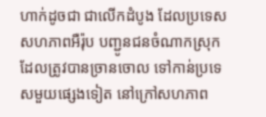ហាក់ដូចជា ជាលើកដំបូង ដែលប្រទេសសហភាពអឺរ៉ុប បញ្ជូនជនចំណាកស្រុក ដែលត្រូវបានច្រានចោល ទៅកាន់ប្រទេសមួយផ្សេងទៀត នៅក្រៅសហភាព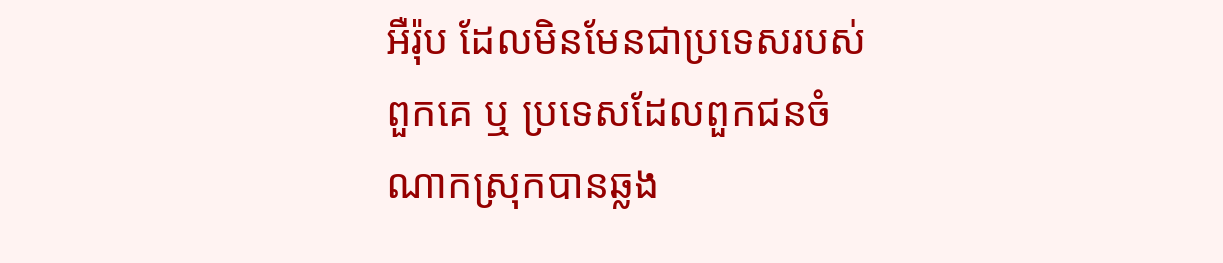អឺរ៉ុប ដែលមិនមែនជាប្រទេសរបស់ពួកគេ ឬ ប្រទេសដែលពួកជនចំណាកស្រុកបានឆ្លង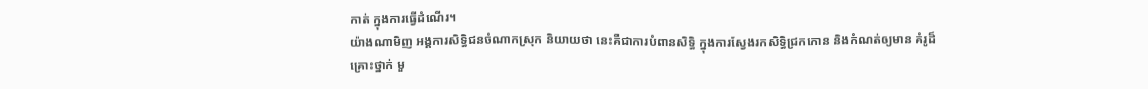កាត់ ក្នុងការធ្វើដំណើរ។
យ៉ាងណាមិញ អង្គការសិទ្ធិជនចំណាកស្រុក និយាយថា នេះគឺជាការបំពានសិទ្ធិ ក្នុងការស្វែងរកសិទ្ធិជ្រកកោន និងកំណត់ឲ្យមាន គំរូដ៏គ្រោះថ្នាក់ មួ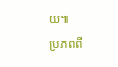យ៕
ប្រភពពី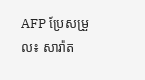AFP ប្រែសម្រួល៖ សារ៉ាត